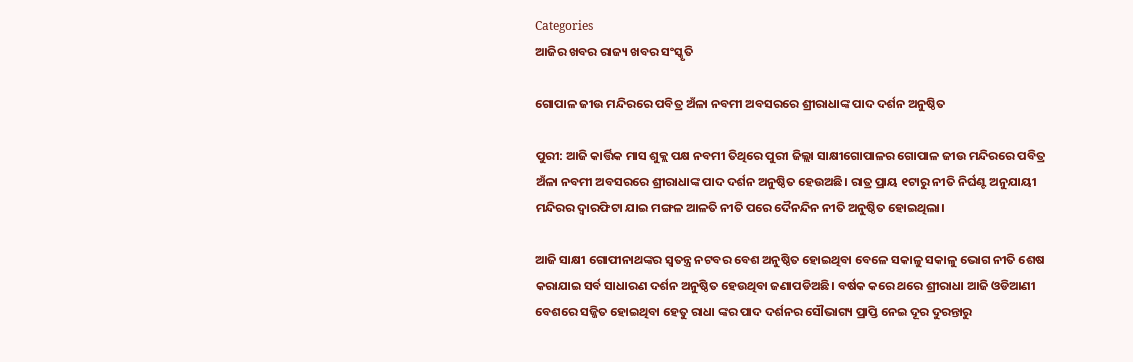Categories
ଆଜିର ଖବର ରାଜ୍ୟ ଖବର ସଂସ୍କୃତି

ଗୋପାଳ ଜୀଉ ମନ୍ଦିରରେ ପବିତ୍ର ଅଁଳା ନବମୀ ଅବସରରେ ଶ୍ରୀରାଧାଙ୍କ ପାଦ ଦର୍ଶନ ଅନୁଷ୍ଠିତ

ପୁରୀ: ଆଜି କାର୍ତ୍ତିକ ମାସ ଶୁକ୍ଲ ପକ୍ଷ ନବମୀ ତିଥିରେ ପୁରୀ ଜିଲ୍ଲା ସାକ୍ଷୀଗୋପାଳର ଗୋପାଳ ଜୀଉ ମନ୍ଦିରରେ ପବିତ୍ର ଅଁଳା ନବମୀ ଅବସରରେ ଶ୍ରୀରାଧାଙ୍କ ପାଦ ଦର୍ଶନ ଅନୁଷ୍ଠିତ ହେଉଅଛି। ରାତ୍ର ପ୍ରାୟ ୧ଟାରୁ ନୀତି ନିର୍ଘଣ୍ଟ ଅନୁଯାୟୀ ମନ୍ଦିରର ଦ୍ୱାରଫିଟା ଯାଇ ମଙ୍ଗଳ ଆଳତି ନୀତି ପରେ ଦୈନନ୍ଦିନ ନୀତି ଅନୁଷ୍ଠିତ ହୋଇଥିଲା।

ଆଜି ସାକ୍ଷୀ ଗୋପୀନାଥଙ୍କର ସ୍ୱତନ୍ତ୍ର ନଟବର ବେଶ ଅନୁଷ୍ଠିତ ହୋଇଥିବା ବେଳେ ସକାଳୁ ସକାଳୁ ଭୋଗ ନୀତି ଶେଷ କରାଯାଇ ସର୍ବ ସାଧାରଣ ଦର୍ଶନ ଅନୁଷ୍ଠିତ ହେଉଥିବା ଜଣାପଡିଅଛି। ବର୍ଷକ କରେ ଥରେ ଶ୍ରୀରାଧା ଆଜି ଓଡିଆଣୀ ବେଶରେ ସଜ୍ଜିତ ହୋଇଥିବା ହେତୁ ରାଧା ଙ୍କର ପାଦ ଦର୍ଶନର ସୌଭାଗ୍ୟ ପ୍ରାପ୍ତି ନେଇ ଦୂର ଦୁରନ୍ତାରୁ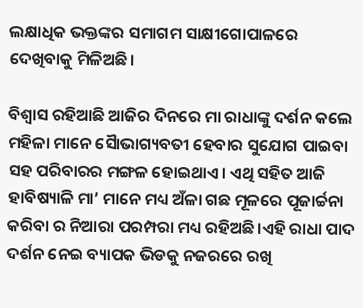ଲକ୍ଷାଧିକ ଭକ୍ତଙ୍କର ସମାଗମ ସାକ୍ଷୀଗୋପାଳରେ ଦେଖିବାକୁ ମିଳିଅଛି।

ବିଶ୍ଵାସ ରହିଆଛି ଆଜିର ଦିନରେ ମା ରାଧାଙ୍କୁ ଦର୍ଶନ କଲେ ମହିଳା ମାନେ ସୈାଭାଗ୍ୟବତୀ ହେବାର ସୁଯୋଗ ପାଇବା ସହ ପରିବାରର ମଙ୍ଗଳ ହୋଇଥାଏ। ଏଥି ସହିତ ଆଜି ହାବିଷ୍ୟାଳି ମା’ ମାନେ ମଧ୍ୟ ଅଁଳା ଗଛ ମୂଳରେ ପୂଜାର୍ଚ୍ଚନା କରିବା ର ନିଆରା ପରମ୍ପରା ମଧ୍ୟ ରହିଅଛି।ଏହି ରାଧା ପାଦ ଦର୍ଶନ ନେଇ ବ୍ୟାପକ ଭିଡକୁ ନଜରରେ ରଖି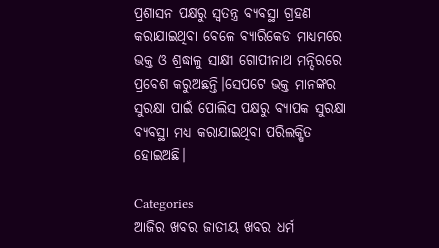ପ୍ରଶାସନ ପକ୍ଷରୁ ସ୍ୱତନ୍ତ୍ର ବ୍ୟବସ୍ଥା ଗ୍ରହଣ କରାଯାଇଥିବା ବେଳେ ବ୍ୟାରିକେଡ ମାଧ୍ୟମରେ ଭକ୍ତ ଓ ଶ୍ରଦ୍ଧାଳୁ ସାକ୍ଷୀ ଗୋପୀନାଥ ମନ୍ଦିରରେ ପ୍ରବେଶ କରୁଅଛନ୍ତି।ସେପଟେ ଭକ୍ତ ମାନଙ୍କର ସୁରକ୍ଷା ପାଇଁ ପୋଲିସ ପକ୍ଷରୁ ବ୍ୟାପକ ସୁରକ୍ଷା ବ୍ୟବସ୍ଥା ମଧ୍ୟ କରାଯାଇଥିବା ପରିଲକ୍ଷିତ ହୋଇଅଛି।

Categories
ଆଜିର ଖବର ଜାତୀୟ ଖବର ଧର୍ମ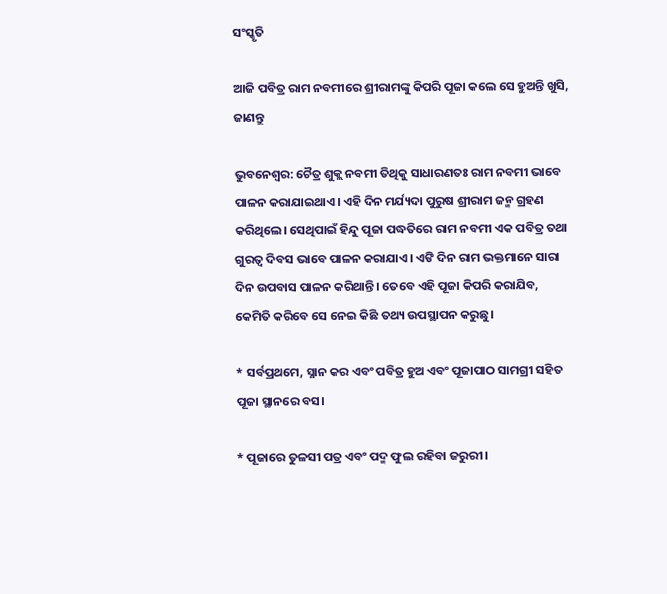ସଂସ୍କୃତି

ଆଜି ପବିତ୍ର ରାମ ନବମୀରେ ଶ୍ରୀରାମଙ୍କୁ କିପରି ପୂଜା କଲେ ସେ ହୁଅନ୍ତି ଖୁସି, ଜାଣନ୍ତୁ

ଭୁବନେଶ୍ବର: ଚୈତ୍ର ଶୁକ୍ଲ ନବମୀ ତିଥିକୁ ସାଧାରଣତଃ ରାମ ନବମୀ ଭାବେ ପାଳନ କରାଯାଇଥାଏ। ଏହି ଦିନ ମର୍ଯ୍ୟଦା ପୁରୁଷ ଶ୍ରୀରାମ ଜନ୍ମ ଗ୍ରହଣ କରିଥିଲେ। ସେଥିପାଇଁ ହିନ୍ଦୁ ପୂଜା ପଦ୍ଧତିରେ ରାମ ନବମୀ ଏକ ପବିତ୍ର ତଥା ଗୁରତ୍ବ ଦିବସ ଭାବେ ପାଳନ କରାଯାଏ। ଏଙି ଦିନ ରାମ ଭକ୍ତମାନେ ସାରା ଦିନ ଉପବାସ ପାଳନ କରିଥାନ୍ତି। ତେବେ ଏହି ପୂଜା କିପରି କରାଯିବ, କେମିତି କରିବେ ସେ ନେଇ କିଛି ତଥ୍ୟ ଉପସ୍ଥାପନ କରୁଛୁ।

* ସର୍ବପ୍ରଥମେ, ସ୍ନାନ କର ଏବଂ ପବିତ୍ର ହୁଅ ଏବଂ ପୂଜାପାଠ ସାମଗ୍ରୀ ସହିତ ପୂଜା ସ୍ଥାନରେ ବସ।

* ପୂଜାରେ ତୁଳସୀ ପତ୍ର ଏବଂ ପଦ୍ମ ଫୁଲ ରହିବା ଜରୁରୀ।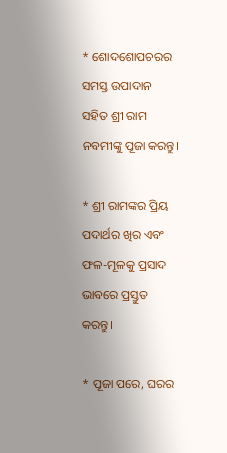* ଶୋଦଶୋପଚରର ସମସ୍ତ ଉପାଦାନ ସହିତ ଶ୍ରୀ ରାମ ନବମୀଙ୍କୁ ପୂଜା କରନ୍ତୁ।

* ଶ୍ରୀ ରାମଙ୍କର ପ୍ରିୟ ପଦାର୍ଥର ଖିର ଏବଂ ଫଳ-ମୂଳକୁ ପ୍ରସାଦ ଭାବରେ ପ୍ରସ୍ତୁତ କରନ୍ତୁ।

* ପୂଜା ପରେ, ଘରର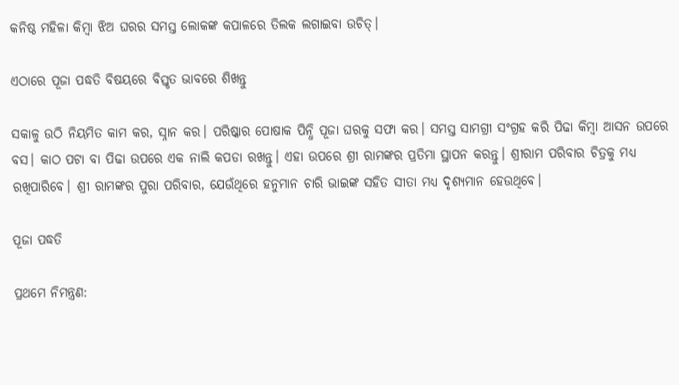କନିଷ୍ଠ ମହିଳା କିମ୍ବା ଝିଅ ଘରର ସମସ୍ତ ଲୋକଙ୍କ କପାଳରେ ତିଲକ ଲଗାଇବା ଉଚିତ୍।

ଏଠାରେ ପୂଜା ପଦ୍ଧତି ବିଷୟରେ ବିସ୍ତୃତ ଭାବରେ ଶିଖନ୍ତୁ

ସକାଳୁ ଉଠି ନିୟମିତ କାମ କର, ସ୍ନାନ କର। ପରିଷ୍କାର ପୋଷାକ ପିନ୍ଧି ପୂଜା ଘରକୁ ସଫା କର। ସମସ୍ତ ସାମଗ୍ରୀ ସଂଗ୍ରହ କରି ପିଢା କିମ୍ବା ଆସନ ଉପରେ ବସ। କାଠ ପଟା ବା ପିଢା ଉପରେ ଏକ ନାଲି କପଡା ରଖନ୍ତୁ। ଏହା ଉପରେ ଶ୍ରୀ ରାମଙ୍କର ପ୍ରତିମା ସ୍ଥାପନ କରନ୍ତୁ। ଶ୍ରୀରାମ ପରିବାର ଚିତ୍ରକୁ ମଧ୍ୟ ରଖିପାରିବେ। ଶ୍ରୀ ରାମଙ୍କର ପୁରା ପରିବାର, ଯେଉଁଥିରେ ହନୁମାନ ଚାରି ଭାଇଙ୍କ ସହିତ ସୀତା ମଧ୍ୟ ଦୃଶ୍ୟମାନ ହେଉଥିବେ।

ପୂଜା ପଦ୍ଧତି

ପ୍ରଥମେ ନିମନ୍ତ୍ରଣ: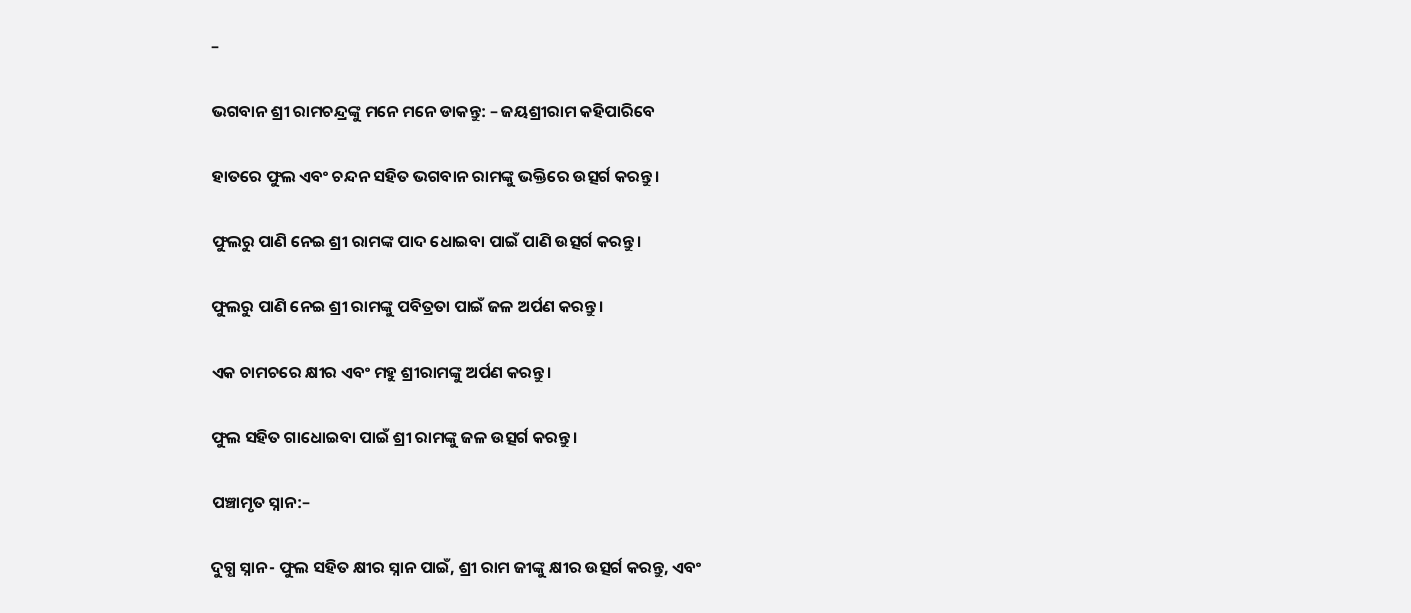–

ଭଗବାନ ଶ୍ରୀ ରାମଚନ୍ଦ୍ରଙ୍କୁ ମନେ ମନେ ଡାକନ୍ତୁ: – ଜୟଶ୍ରୀରାମ କହିପାରିବେ

ହାତରେ ଫୁଲ ଏବଂ ଚନ୍ଦନ ସହିତ ଭଗବାନ ରାମଙ୍କୁ ଭକ୍ତିରେ ଉତ୍ସର୍ଗ କରନ୍ତୁ।

ଫୁଲରୁ ପାଣି ନେଇ ଶ୍ରୀ ରାମଙ୍କ ପାଦ ଧୋଇବା ପାଇଁ ପାଣି ଉତ୍ସର୍ଗ କରନ୍ତୁ।

ଫୁଲରୁ ପାଣି ନେଇ ଶ୍ରୀ ରାମଙ୍କୁ ପବିତ୍ରତା ପାଇଁ ଜଳ ଅର୍ପଣ କରନ୍ତୁ।

ଏକ ଚାମଚରେ କ୍ଷୀର ଏବଂ ମହୁ ଶ୍ରୀରାମଙ୍କୁ ଅର୍ପଣ କରନ୍ତୁ।

ଫୁଲ ସହିତ ଗାଧୋଇବା ପାଇଁ ଶ୍ରୀ ରାମଙ୍କୁ ଜଳ ଉତ୍ସର୍ଗ କରନ୍ତୁ।

ପଞ୍ଚାମୃତ ସ୍ନାନ:–

ଦୁଗ୍ଧ ସ୍ନାନ- ଫୁଲ ସହିତ କ୍ଷୀର ସ୍ନାନ ପାଇଁ, ଶ୍ରୀ ରାମ ଜୀଙ୍କୁ କ୍ଷୀର ଉତ୍ସର୍ଗ କରନ୍ତୁ, ଏବଂ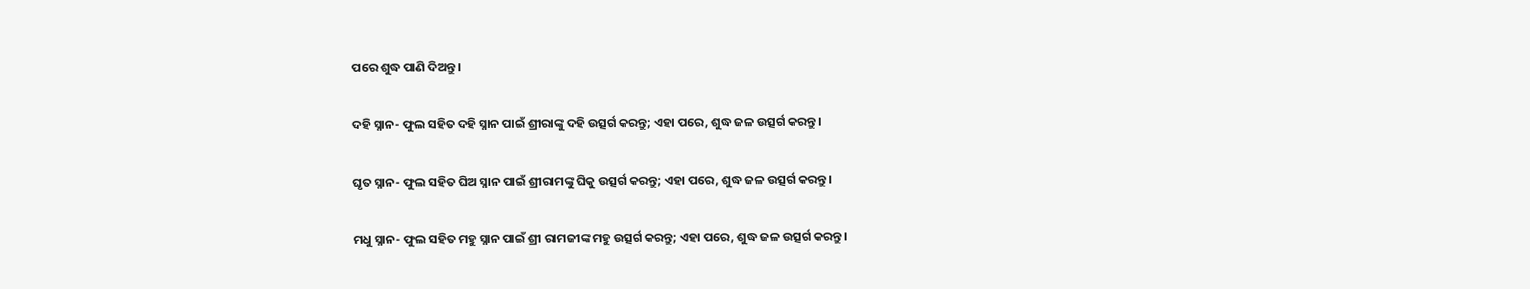ପରେ ଶୁଦ୍ଧ ପାଣି ଦିଅନ୍ତୁ।

ଦହି ସ୍ନାନ- ଫୁଲ ସହିତ ଦହି ସ୍ନାନ ପାଇଁ ଶ୍ରୀରାଙ୍କୁ ଦହି ଉତ୍ସର୍ଗ କରନ୍ତୁ; ଏହା ପରେ, ଶୁଦ୍ଧ ଜଳ ଉତ୍ସର୍ଗ କରନ୍ତୁ।

ଘୃତ ସ୍ନାନ- ଫୁଲ ସହିତ ଘିଅ ସ୍ନାନ ପାଇଁ ଶ୍ରୀରାମଙ୍କୁ ଘିକୁ ଉତ୍ସର୍ଗ କରନ୍ତୁ; ଏହା ପରେ, ଶୁଦ୍ଧ ଜଳ ଉତ୍ସର୍ଗ କରନ୍ତୁ।

ମଧୁ ସ୍ନାନ- ଫୁଲ ସହିତ ମହୁ ସ୍ନାନ ପାଇଁ ଶ୍ରୀ ରାମଜୀଙ୍କ ମହୁ ଉତ୍ସର୍ଗ କରନ୍ତୁ; ଏହା ପରେ, ଶୁଦ୍ଧ ଜଳ ଉତ୍ସର୍ଗ କରନ୍ତୁ।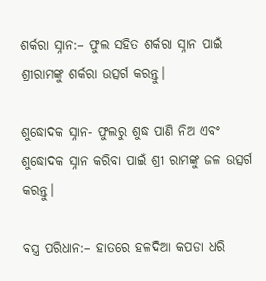ଶର୍କରା ସ୍ନାନ:– ଫୁଲ ସହିତ ଶର୍କରା ସ୍ନାନ ପାଇଁ ଶ୍ରୀରାମଙ୍କୁ ଶର୍କରା ଉତ୍ସର୍ଗ କରନ୍ତୁ।

ଶୁଦ୍ଧୋଦକ ସ୍ନାନ- ଫୁଲରୁ ଶୁଦ୍ଧ ପାଣି ନିଅ ଏବଂ ଶୁଦ୍ଧୋଦକ ସ୍ନାନ କରିବା ପାଇଁ ଶ୍ରୀ ରାମଙ୍କୁ ଜଳ ଉତ୍ସର୍ଗ କରନ୍ତୁ।

ବସ୍ତ୍ର ପରିଧାନ:– ହାତରେ ହଳଦିଆ କପଡା ଧରି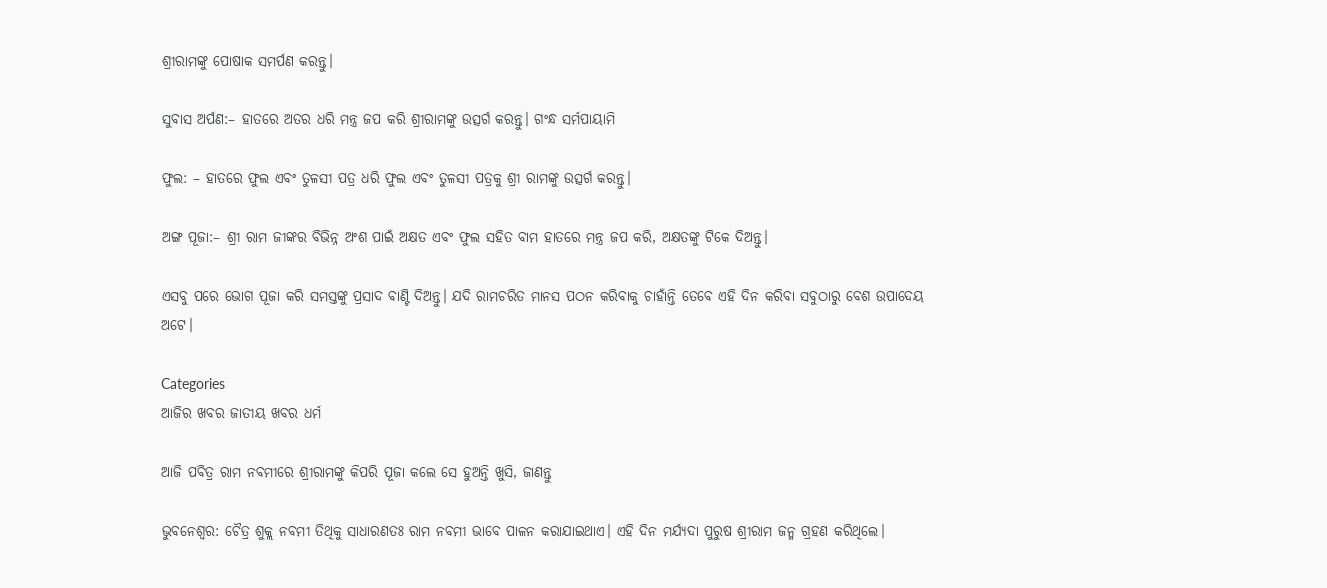ଶ୍ରୀରାମଙ୍କୁ ପୋଷାକ ସମର୍ପଣ କରନ୍ତୁ।

ସୁବାସ ଅର୍ପଣ:– ହାତରେ ଅତର ଧରି ମନ୍ତ୍ର ଜପ କରି ଶ୍ରୀରାମଙ୍କୁ ଉତ୍ସର୍ଗ କରନ୍ତୁ। ଗଂନ୍ଧ ସର୍ମପାୟାମି

ଫୁଲ: – ହାତରେ ଫୁଲ ଏବଂ ତୁଳସୀ ପତ୍ର ଧରି ଫୁଲ ଏବଂ ତୁଳସୀ ପତ୍ରକୁ ଶ୍ରୀ ରାମଙ୍କୁ ଉତ୍ସର୍ଗ କରନ୍ତୁ।

ଅଙ୍ଗ ପୂଜା:– ଶ୍ରୀ ରାମ ଜୀଙ୍କର ବିଭିନ୍ନ ଅଂଶ ପାଇଁ ଅକ୍ଷତ ଏବଂ ଫୁଲ ସହିତ ବାମ ହାତରେ ମନ୍ତ୍ର ଜପ କରି, ଅକ୍ଷତଙ୍କୁ ଟିକେ ଦିଅନ୍ତୁ।

ଏସବୁ ପରେ ଭୋଗ ପୂଜା କରି ସମସ୍ତଙ୍କୁ ପ୍ରସାଦ ବାଣ୍ଟି ଦିଅନ୍ତୁ। ଯଦି ରାମଚରିତ ମାନସ ପଠନ କରିବାକୁ ଚାହାଁନ୍ତି ତେବେ ଏହି ଦିନ କରିବା ସବୁଠାରୁ ବେଶ ଉପାଦେୟ ଅଟେ।

Categories
ଆଜିର ଖବର ଜାତୀୟ ଖବର ଧର୍ମ

ଆଜି ପବିତ୍ର ରାମ ନବମୀରେ ଶ୍ରୀରାମଙ୍କୁ କିପରି ପୂଜା କଲେ ସେ ହୁଅନ୍ତି ଖୁସି, ଜାଣନ୍ତୁ

ଭୁବନେଶ୍ବର: ଚୈତ୍ର ଶୁକ୍ଲ ନବମୀ ତିଥିକୁ ସାଧାରଣତଃ ରାମ ନବମୀ ଭାବେ ପାଳନ କରାଯାଇଥାଏ। ଏହି ଦିନ ମର୍ଯ୍ୟଦା ପୁରୁଷ ଶ୍ରୀରାମ ଜନ୍ମ ଗ୍ରହଣ କରିଥିଲେ।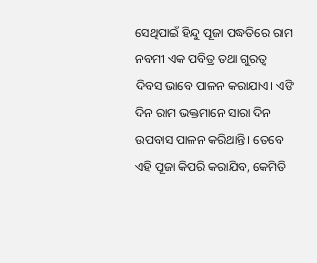ସେଥିପାଇଁ ହିନ୍ଦୁ ପୂଜା ପଦ୍ଧତିରେ ରାମ ନବମୀ ଏକ ପବିତ୍ର ତଥା ଗୁରତ୍ବ ଦିବସ ଭାବେ ପାଳନ କରାଯାଏ। ଏଙି ଦିନ ରାମ ଭକ୍ତମାନେ ସାରା ଦିନ ଉପବାସ ପାଳନ କରିଥାନ୍ତି। ତେବେ ଏହି ପୂଜା କିପରି କରାଯିବ, କେମିତି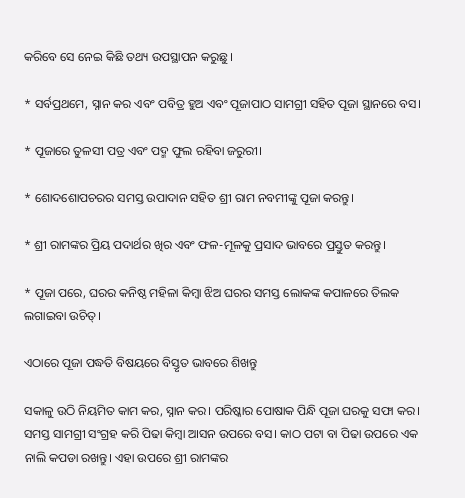କରିବେ ସେ ନେଇ କିଛି ତଥ୍ୟ ଉପସ୍ଥାପନ କରୁଛୁ।

* ସର୍ବପ୍ରଥମେ, ସ୍ନାନ କର ଏବଂ ପବିତ୍ର ହୁଅ ଏବଂ ପୂଜାପାଠ ସାମଗ୍ରୀ ସହିତ ପୂଜା ସ୍ଥାନରେ ବସ।

* ପୂଜାରେ ତୁଳସୀ ପତ୍ର ଏବଂ ପଦ୍ମ ଫୁଲ ରହିବା ଜରୁରୀ।

* ଶୋଦଶୋପଚରର ସମସ୍ତ ଉପାଦାନ ସହିତ ଶ୍ରୀ ରାମ ନବମୀଙ୍କୁ ପୂଜା କରନ୍ତୁ।

* ଶ୍ରୀ ରାମଙ୍କର ପ୍ରିୟ ପଦାର୍ଥର ଖିର ଏବଂ ଫଳ-ମୂଳକୁ ପ୍ରସାଦ ଭାବରେ ପ୍ରସ୍ତୁତ କରନ୍ତୁ।

* ପୂଜା ପରେ, ଘରର କନିଷ୍ଠ ମହିଳା କିମ୍ବା ଝିଅ ଘରର ସମସ୍ତ ଲୋକଙ୍କ କପାଳରେ ତିଲକ ଲଗାଇବା ଉଚିତ୍।

ଏଠାରେ ପୂଜା ପଦ୍ଧତି ବିଷୟରେ ବିସ୍ତୃତ ଭାବରେ ଶିଖନ୍ତୁ

ସକାଳୁ ଉଠି ନିୟମିତ କାମ କର, ସ୍ନାନ କର। ପରିଷ୍କାର ପୋଷାକ ପିନ୍ଧି ପୂଜା ଘରକୁ ସଫା କର। ସମସ୍ତ ସାମଗ୍ରୀ ସଂଗ୍ରହ କରି ପିଢା କିମ୍ବା ଆସନ ଉପରେ ବସ। କାଠ ପଟା ବା ପିଢା ଉପରେ ଏକ ନାଲି କପଡା ରଖନ୍ତୁ। ଏହା ଉପରେ ଶ୍ରୀ ରାମଙ୍କର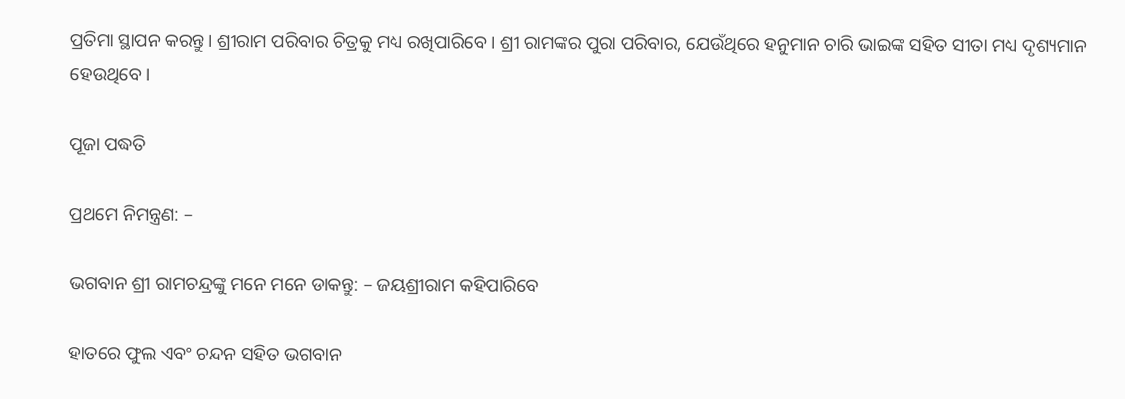ପ୍ରତିମା ସ୍ଥାପନ କରନ୍ତୁ। ଶ୍ରୀରାମ ପରିବାର ଚିତ୍ରକୁ ମଧ୍ୟ ରଖିପାରିବେ। ଶ୍ରୀ ରାମଙ୍କର ପୁରା ପରିବାର, ଯେଉଁଥିରେ ହନୁମାନ ଚାରି ଭାଇଙ୍କ ସହିତ ସୀତା ମଧ୍ୟ ଦୃଶ୍ୟମାନ ହେଉଥିବେ।

ପୂଜା ପଦ୍ଧତି

ପ୍ରଥମେ ନିମନ୍ତ୍ରଣ: –

ଭଗବାନ ଶ୍ରୀ ରାମଚନ୍ଦ୍ରଙ୍କୁ ମନେ ମନେ ଡାକନ୍ତୁ: – ଜୟଶ୍ରୀରାମ କହିପାରିବେ

ହାତରେ ଫୁଲ ଏବଂ ଚନ୍ଦନ ସହିତ ଭଗବାନ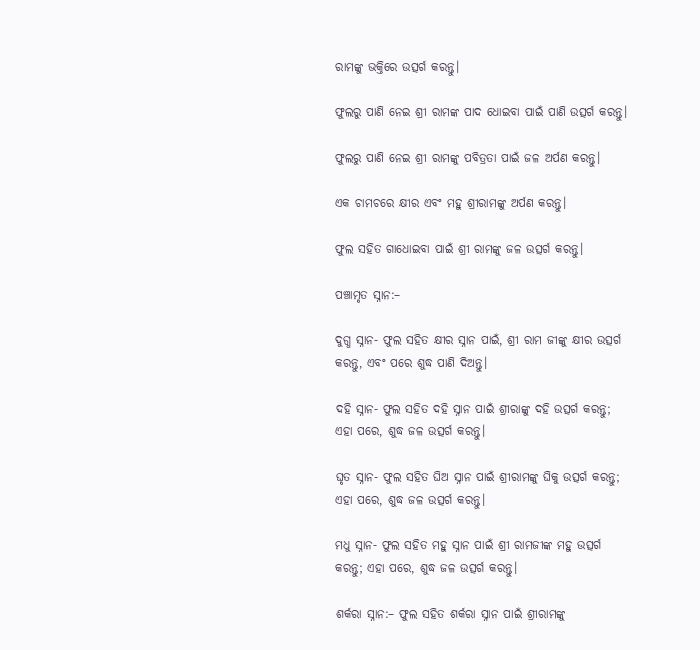ରାମଙ୍କୁ ଭକ୍ତିରେ ଉତ୍ସର୍ଗ କରନ୍ତୁ।

ଫୁଲରୁ ପାଣି ନେଇ ଶ୍ରୀ ରାମଙ୍କ ପାଦ ଧୋଇବା ପାଇଁ ପାଣି ଉତ୍ସର୍ଗ କରନ୍ତୁ।

ଫୁଲରୁ ପାଣି ନେଇ ଶ୍ରୀ ରାମଙ୍କୁ ପବିତ୍ରତା ପାଇଁ ଜଳ ଅର୍ପଣ କରନ୍ତୁ।

ଏକ ଚାମଚରେ କ୍ଷୀର ଏବଂ ମହୁ ଶ୍ରୀରାମଙ୍କୁ ଅର୍ପଣ କରନ୍ତୁ।

ଫୁଲ ସହିତ ଗାଧୋଇବା ପାଇଁ ଶ୍ରୀ ରାମଙ୍କୁ ଜଳ ଉତ୍ସର୍ଗ କରନ୍ତୁ।

ପଞ୍ଚାମୃତ ସ୍ନାନ:–

ଦୁଗ୍ଧ ସ୍ନାନ- ଫୁଲ ସହିତ କ୍ଷୀର ସ୍ନାନ ପାଇଁ, ଶ୍ରୀ ରାମ ଜୀଙ୍କୁ କ୍ଷୀର ଉତ୍ସର୍ଗ କରନ୍ତୁ, ଏବଂ ପରେ ଶୁଦ୍ଧ ପାଣି ଦିଅନ୍ତୁ।

ଦହି ସ୍ନାନ- ଫୁଲ ସହିତ ଦହି ସ୍ନାନ ପାଇଁ ଶ୍ରୀରାଙ୍କୁ ଦହି ଉତ୍ସର୍ଗ କରନ୍ତୁ; ଏହା ପରେ, ଶୁଦ୍ଧ ଜଳ ଉତ୍ସର୍ଗ କରନ୍ତୁ।

ଘୃତ ସ୍ନାନ- ଫୁଲ ସହିତ ଘିଅ ସ୍ନାନ ପାଇଁ ଶ୍ରୀରାମଙ୍କୁ ଘିକୁ ଉତ୍ସର୍ଗ କରନ୍ତୁ; ଏହା ପରେ, ଶୁଦ୍ଧ ଜଳ ଉତ୍ସର୍ଗ କରନ୍ତୁ।

ମଧୁ ସ୍ନାନ- ଫୁଲ ସହିତ ମହୁ ସ୍ନାନ ପାଇଁ ଶ୍ରୀ ରାମଜୀଙ୍କ ମହୁ ଉତ୍ସର୍ଗ କରନ୍ତୁ; ଏହା ପରେ, ଶୁଦ୍ଧ ଜଳ ଉତ୍ସର୍ଗ କରନ୍ତୁ।

ଶର୍କରା ସ୍ନାନ:– ଫୁଲ ସହିତ ଶର୍କରା ସ୍ନାନ ପାଇଁ ଶ୍ରୀରାମଙ୍କୁ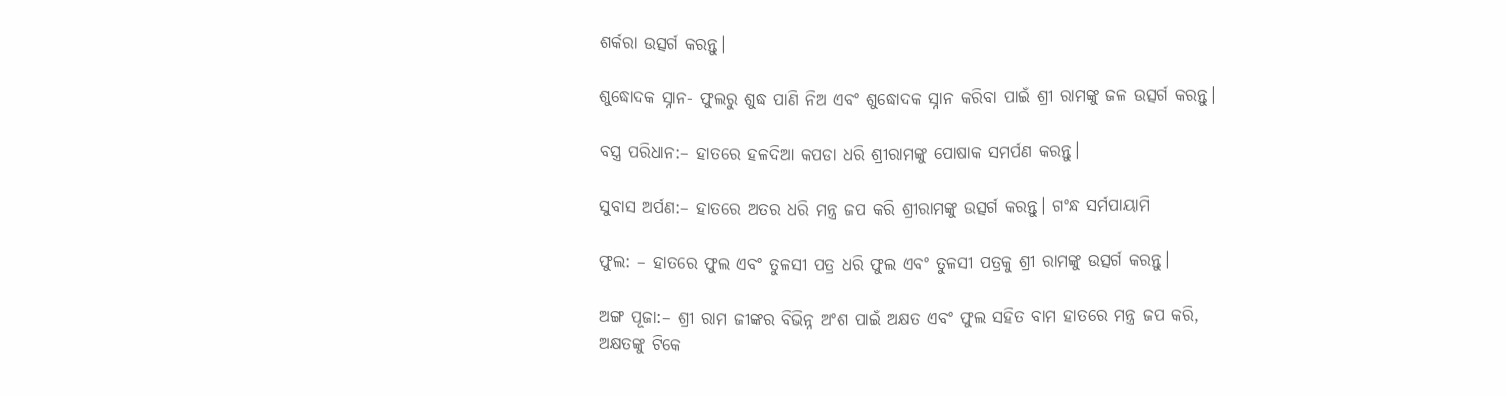ଶର୍କରା ଉତ୍ସର୍ଗ କରନ୍ତୁ।

ଶୁଦ୍ଧୋଦକ ସ୍ନାନ- ଫୁଲରୁ ଶୁଦ୍ଧ ପାଣି ନିଅ ଏବଂ ଶୁଦ୍ଧୋଦକ ସ୍ନାନ କରିବା ପାଇଁ ଶ୍ରୀ ରାମଙ୍କୁ ଜଳ ଉତ୍ସର୍ଗ କରନ୍ତୁ।

ବସ୍ତ୍ର ପରିଧାନ:– ହାତରେ ହଳଦିଆ କପଡା ଧରି ଶ୍ରୀରାମଙ୍କୁ ପୋଷାକ ସମର୍ପଣ କରନ୍ତୁ।

ସୁବାସ ଅର୍ପଣ:– ହାତରେ ଅତର ଧରି ମନ୍ତ୍ର ଜପ କରି ଶ୍ରୀରାମଙ୍କୁ ଉତ୍ସର୍ଗ କରନ୍ତୁ। ଗଂନ୍ଧ ସର୍ମପାୟାମି

ଫୁଲ: – ହାତରେ ଫୁଲ ଏବଂ ତୁଳସୀ ପତ୍ର ଧରି ଫୁଲ ଏବଂ ତୁଳସୀ ପତ୍ରକୁ ଶ୍ରୀ ରାମଙ୍କୁ ଉତ୍ସର୍ଗ କରନ୍ତୁ।

ଅଙ୍ଗ ପୂଜା:– ଶ୍ରୀ ରାମ ଜୀଙ୍କର ବିଭିନ୍ନ ଅଂଶ ପାଇଁ ଅକ୍ଷତ ଏବଂ ଫୁଲ ସହିତ ବାମ ହାତରେ ମନ୍ତ୍ର ଜପ କରି, ଅକ୍ଷତଙ୍କୁ ଟିକେ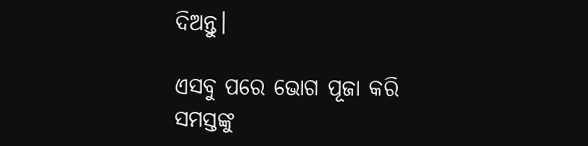ଦିଅନ୍ତୁ।

ଏସବୁ ପରେ ଭୋଗ ପୂଜା କରି ସମସ୍ତଙ୍କୁ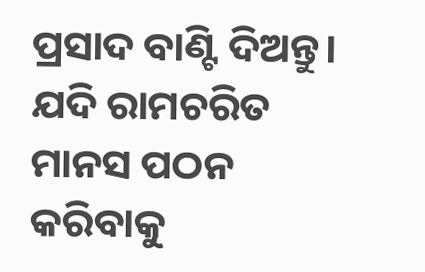ପ୍ରସାଦ ବାଣ୍ଟି ଦିଅନ୍ତୁ। ଯଦି ରାମଚରିତ ମାନସ ପଠନ କରିବାକୁ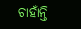ଚାହାଁନ୍ତି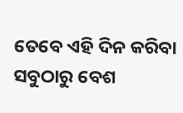ତେବେ ଏହି ଦିନ କରିବା ସବୁଠାରୁ ବେଶ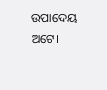ଉପାଦେୟ ଅଟେ।